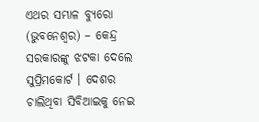ଏଥର ସମ୍ଭାଳ ବ୍ୟୁରୋ (ଭୁବନେଶ୍ଵର) – କେନ୍ଦ୍ର ସରକାରଙ୍କୁ ଝଟକା ଦେଲେ ସୁପ୍ରିମକୋର୍ଟ । ଦେଶର ଚାଲିଥିବା ସିବିଆଇକୁ ନେଇ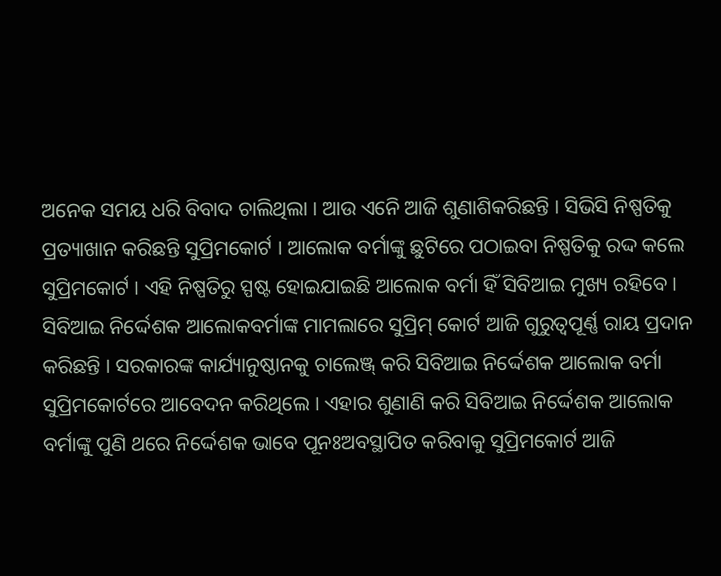ଅନେକ ସମୟ ଧରି ବିବାଦ ଚାଲିଥିଲା । ଆଉ ଏନେି ଆଜି ଶୁଣାଶିକରିଛନ୍ତି । ସିଭିସି ନିଷ୍ପତିକୁ ପ୍ରତ୍ୟାଖାନ କରିଛନ୍ତି ସୁପ୍ରିମକୋର୍ଟ । ଆଲୋକ ବର୍ମାଙ୍କୁ ଛୁଟିରେ ପଠାଇବା ନିଷ୍ପତିକୁ ରଦ୍ଦ କଲେ ସୁପ୍ରିମକୋର୍ଟ । ଏହି ନିଷ୍ପତିରୁ ସ୍ପଷ୍ଟ ହୋଇଯାଇଛି ଆଲୋକ ବର୍ମା ହିଁ ସିବିଆଇ ମୁଖ୍ୟ ରହିବେ । ସିବିଆଇ ନିର୍ଦ୍ଦେଶକ ଆଲୋକବର୍ମାଙ୍କ ମାମଲାରେ ସୁପ୍ରିମ୍ କୋର୍ଟ ଆଜି ଗୁରୁତ୍ୱପୂର୍ଣ୍ଣ ରାୟ ପ୍ରଦାନ କରିଛନ୍ତି । ସରକାରଙ୍କ କାର୍ଯ୍ୟାନୁଷ୍ଠାନକୁ ଚାଲେଞ୍ଜ୍ କରି ସିବିଆଇ ନିର୍ଦ୍ଦେଶକ ଆଲୋକ ବର୍ମା ସୁପ୍ରିମକୋର୍ଟରେ ଆବେଦନ କରିଥିଲେ । ଏହାର ଶୁଣାଣି କରି ସିବିଆଇ ନିର୍ଦ୍ଦେଶକ ଆଲୋକ ବର୍ମାଙ୍କୁ ପୁଣି ଥରେ ନିର୍ଦ୍ଦେଶକ ଭାବେ ପୂନଃଅବସ୍ଥାପିତ କରିବାକୁ ସୁପ୍ରିମକୋର୍ଟ ଆଜି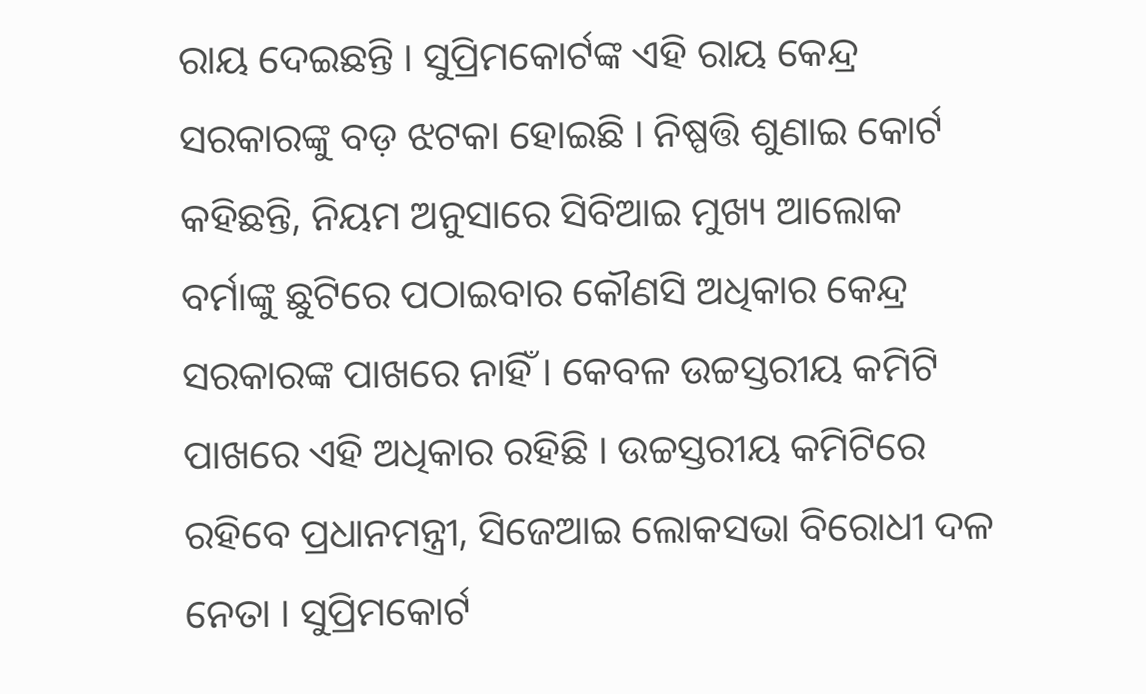ରାୟ ଦେଇଛନ୍ତି । ସୁପ୍ରିମକୋର୍ଟଙ୍କ ଏହି ରାୟ କେନ୍ଦ୍ର ସରକାରଙ୍କୁ ବଡ଼ ଝଟକା ହୋଇଛି । ନିଷ୍ପତ୍ତି ଶୁଣାଇ କୋର୍ଟ କହିଛନ୍ତି, ନିୟମ ଅନୁସାରେ ସିବିଆଇ ମୁଖ୍ୟ ଆଲୋକ ବର୍ମାଙ୍କୁ ଛୁଟିରେ ପଠାଇବାର କୌଣସି ଅଧିକାର କେନ୍ଦ୍ର ସରକାରଙ୍କ ପାଖରେ ନାହିଁ । କେବଳ ଉଚ୍ଚସ୍ତରୀୟ କମିଟି ପାଖରେ ଏହି ଅଧିକାର ରହିଛି । ଉଚ୍ଚସ୍ତରୀୟ କମିଟିରେ ରହିବେ ପ୍ରଧାନମନ୍ତ୍ରୀ, ସିଜେଆଇ ଲୋକସଭା ବିରୋଧୀ ଦଳ ନେତା । ସୁପ୍ରିମକୋର୍ଟ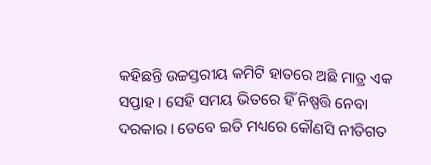କହିଛନ୍ତି ଉଚ୍ଚସ୍ତରୀୟ କମିଟି ହାତରେ ଅଛି ମାତ୍ର ଏକ ସପ୍ତାହ । ସେହି ସମୟ ଭିତରେ ହିଁ ନିଷ୍ପତ୍ତି ନେବା ଦରକାର । ତେବେ ଇତି ମଧ୍ୟରେ କୌଣସି ନୀତିଗତ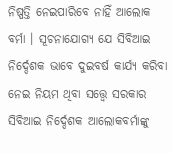ନିଷ୍ପତ୍ତି ନେଇପାରିବେ ନାହିଁ ଆଲୋକ ବର୍ମା । ସୂଚନାଯୋଗ୍ୟ ଯେ ସିବିଆଇ ନିର୍ଦ୍ଦେଶକ ଭାବେ ଦୁଇବର୍ଷ କାର୍ଯ୍ୟ କରିବା ନେଇ ନିୟମ ଥିବା ସତ୍ତ୍ୱେ ସରକାର ସିବିଆଇ ନିର୍ଦ୍ଦେଶକ ଆଲୋକବର୍ମାଙ୍କୁ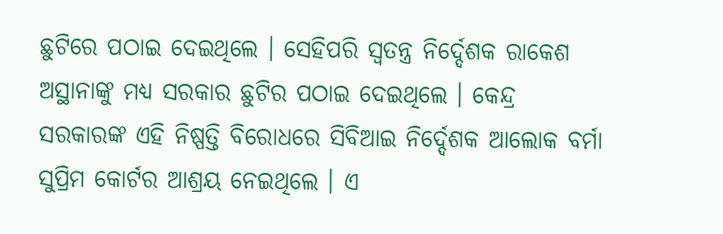ଛୁଟିରେ ପଠାଇ ଦେଇଥିଲେ । ସେହିପରି ସ୍ୱତନ୍ତ୍ର ନିର୍ଦ୍ଦେଶକ ରାକେଶ ଅସ୍ଥାନାଙ୍କୁ ମଧ୍ୟ ସରକାର ଛୁଟିର ପଠାଇ ଦେଇଥିଲେ । କେନ୍ଦ୍ର ସରକାରଙ୍କ ଏହି ନିଷ୍ପତ୍ତି ବିରୋଧରେ ସିବିଆଇ ନିର୍ଦ୍ଦେଶକ ଆଲୋକ ବର୍ମା ସୁପ୍ରିମ କୋର୍ଟର ଆଶ୍ରୟ ନେଇଥିଲେ । ଏ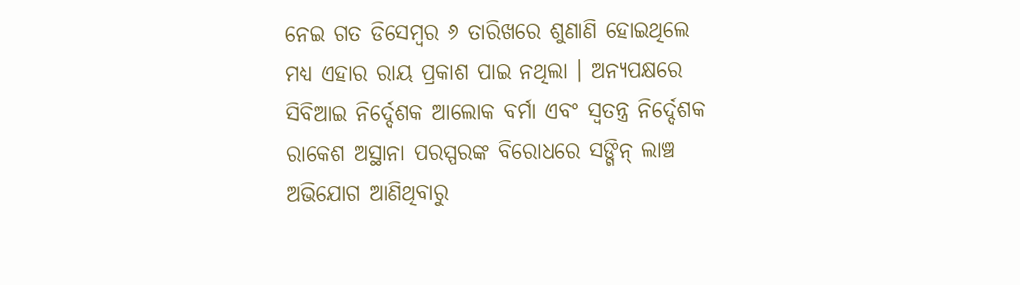ନେଇ ଗତ ଡିସେମ୍ବର ୬ ତାରିଖରେ ଶୁଣାଣି ହୋଇଥିଲେ ମଧ୍ୟ ଏହାର ରାୟ ପ୍ରକାଶ ପାଇ ନଥିଲା । ଅନ୍ୟପକ୍ଷରେ ସିବିଆଇ ନିର୍ଦ୍ଦେଶକ ଆଲୋକ ବର୍ମା ଏବଂ ସ୍ୱତନ୍ତ୍ର ନିର୍ଦ୍ଦେଶକ ରାକେଶ ଅସ୍ଥାନା ପରସ୍ପରଙ୍କ ବିରୋଧରେ ସଙ୍ଗିନ୍ ଲାଞ୍ଚ ଅଭିଯୋଗ ଆଣିଥିବାରୁ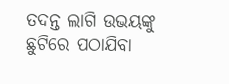ତଦନ୍ତ ଲାଗି ଉଭୟଙ୍କୁ ଛୁଟିରେ ପଠାଯିବା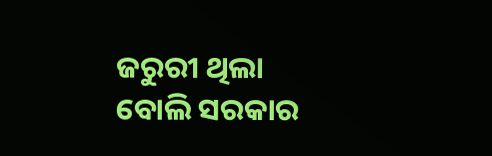ଜରୁରୀ ଥିଲା ବୋଲି ସରକାର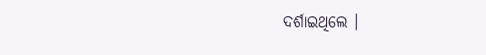ଦର୍ଶାଇଥିଲେ ।